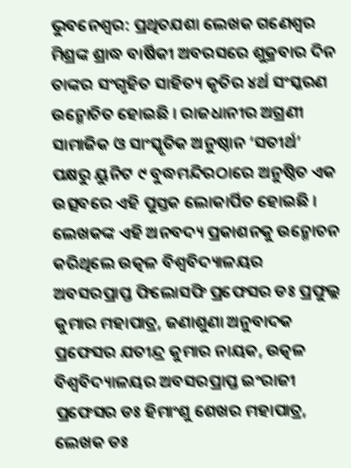ଭୁବନେଶ୍ୱର: ପ୍ରଥିତଯଶା ଲେଖକ ଗଣେଶ୍ୱର ମିଶ୍ରଙ୍କ ଶ୍ରାଦ୍ଧ ବାର୍ଷିକୀ ଅବରସରେ ଶୁକ୍ରବାର ଦିନ ତାଙ୍କର ସଂଗୃହିତ ସାହିତ୍ୟ କୃତିର ୪ର୍ଥ ସଂସ୍କରଣ ଉନ୍ମୋଚିତ ହୋଇଛି । ରାଜଧାନୀର ଅଗ୍ରଣୀ ସାମାଜିକ ଓ ସାଂସ୍କୃତିକ ଅନୁଷ୍ଠାନ ‘ସତୀର୍ଥ’ ପକ୍ଷରୁ ୟୁନିଟ ୯ ବୁଦ୍ଧମନ୍ଦିରଠାରେ ଅନୁଷ୍ଠିତ ଏକ ଉତ୍ସବରେ ଏହି ପୁସ୍ତକ ଲୋକାର୍ପିତ ହୋଇଛି । ଲେଖକଙ୍କ ଏହି ଅନବଦ୍ୟ ପ୍ରକାଶନକୁ ଉନ୍ମୋଚନ କରିଥିଲେ ଉତ୍କଳ ବିଶ୍ୱବିଦ୍ୟାଳୟର
ଅବସରପ୍ରାପ୍ତ ଫିଲୋସଫି ପ୍ରଫେସର ଡଃ ପ୍ରଫୁଲ୍ଲ କୁମାର ମହାପାତ୍ର, ଜଣାଶୁଣା ଅନୁବାଦକ ପ୍ରଫେସର ଯତୀନ୍ଦ୍ର କୁମାର ନାୟକ, ଉତ୍କଳ ବିଶ୍ୱବିଦ୍ୟାଳୟର ଅବସରପ୍ରାପ୍ତ ଇଂରାଜୀ ପ୍ରଫେସର ଡଃ ହିମାଂଶୁ ଶେଖର ମହାପାତ୍ର, ଲେଖକ ଡଃ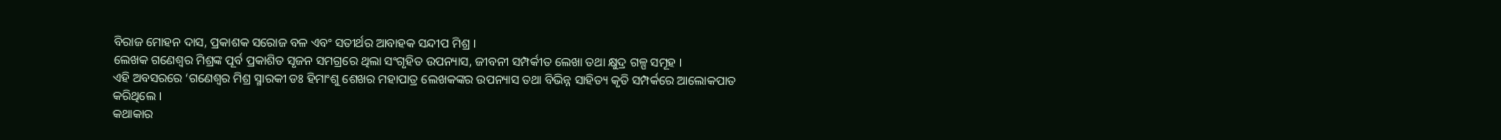ବିରାଜ ମୋହନ ଦାସ, ପ୍ରକାଶକ ସରୋଜ ବଳ ଏବଂ ସତୀର୍ଥର ଆବାହକ ସନ୍ଦୀପ ମିଶ୍ର ।
ଲେଖକ ଗଣେଶ୍ୱର ମିଶ୍ରଙ୍କ ପୂର୍ବ ପ୍ରକାଶିତ ସୃଜନ ସମଗ୍ରରେ ଥିଲା ସଂଗୃହିତ ଉପନ୍ୟାସ, ଜୀବନୀ ସମ୍ପର୍କୀତ ଲେଖା ତଥା କ୍ଷୁଦ୍ର ଗଳ୍ପ ସମୂହ ।
ଏହି ଅବସରରେ ‘ଗଣେଶ୍ୱର ମିଶ୍ର ସ୍ମାରକୀ ଡଃ ହିମାଂଶୁ ଶେଖର ମହାପାତ୍ର ଲେଖକଙ୍କର ଉପନ୍ୟାସ ତଥା ବିଭିନ୍ନ ସାହିତ୍ୟ କୃତି ସମ୍ପର୍କରେ ଆଲୋକପାତ କରିଥିଲେ ।
କଥାକାର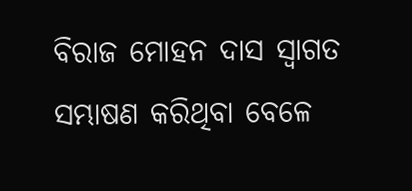ବିରାଜ ମୋହନ ଦାସ ସ୍ୱାଗତ ସମ୍ଭାଷଣ କରିଥିବା ବେଳେ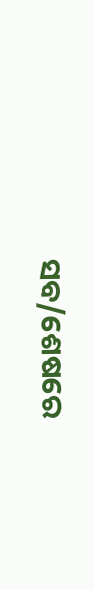ସବ/ଶେଷରେ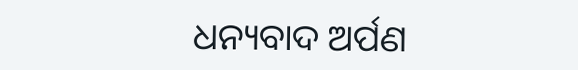ଧନ୍ୟବାଦ ଅର୍ପଣ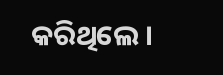କରିଥିଲେ ।